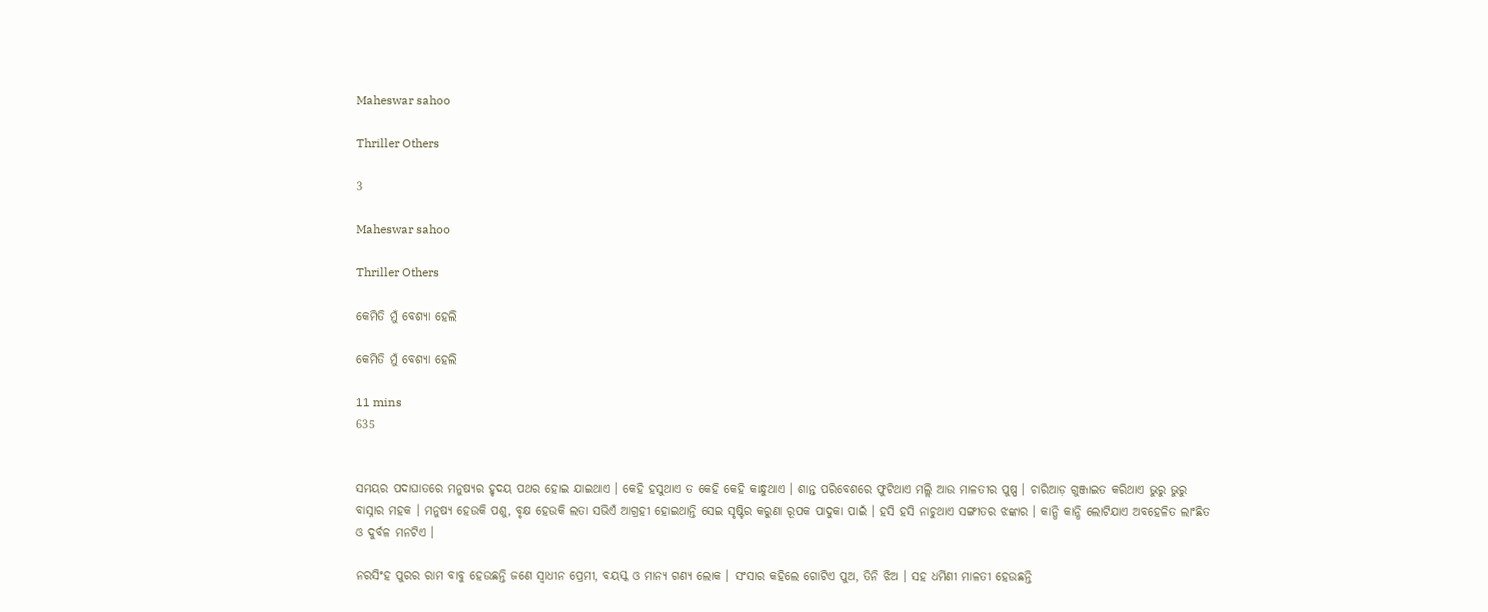Maheswar sahoo

Thriller Others

3

Maheswar sahoo

Thriller Others

କେମିତି ମୁଁ ବେଶ୍ୟା ହେଲି

କେମିତି ମୁଁ ବେଶ୍ୟା ହେଲି

11 mins
635


ସମୟର ପଦାଘାତରେ ମନୁଷ୍ୟର ହୃଦୟ ପଥର ହୋଇ ଯାଇଥାଏ । କେହି ହସୁଥାଏ ତ କେହି କେହି କାନ୍ଧୁଥାଏ । ଶାନ୍ତ ପରିବେଶରେ ଫୁଟିଥାଏ ମଲ୍ଲି ଆଉ ମାଳତୀର ପୁଷ୍ପ । ଚାରିଆଡ଼ ଗୁଞ୍ଜାଇତ କରିଥାଏ ଭୁରୁ ଭୁରୁ ବାସ୍ନାର ମହକ । ମନୁଷ୍ୟ ହେଉକି ପଶୁ, ବୃକ୍ଷ ହେଉକି ଲତା ସଭିଏଁ ଆଗ୍ରହୀ ହୋଇଥାନ୍ତି ସେଇ ସୃଷ୍ଟିର କରୁଣା ରୂପକ ପାଦୁକା ପାଇଁ । ହସି ହସି ନାଚୁଥାଏ ସଙ୍ଗୀତର ଝଙ୍କାର । କାନ୍ଧି କାନ୍ଧି ଲୋଟିଯାଏ ଅବହେଳିତ ଲାଂଛିତ ଓ ଦୁର୍ବଳ ମନଟିଏ ।

ନରସିଂହ ପୁରର ରାମ ବାବୁ ହେଉଛନ୍ତି ଜଣେ ସ୍ୱାଧୀନ ପ୍ରେମୀ, ବୟସ୍କ ଓ ମାନ୍ୟ ଗଣ୍ୟ ଲୋକ । ସଂସାର କହିଲେ ଗୋଟିଏ ପୁଅ, ତିନି ଝିଅ । ସହ ଧର୍ମିଣୀ ମାଳତୀ ହେଉଛନ୍ତି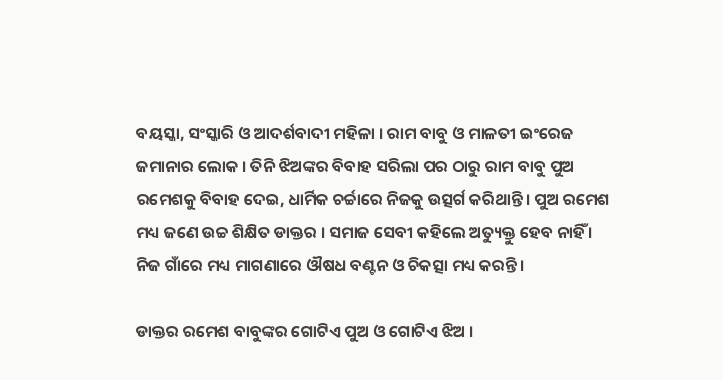ବୟସ୍କା, ସଂସ୍କାରି ଓ ଆଦର୍ଶବାଦୀ ମହିଳା । ରାମ ବାବୁ ଓ ମାଳତୀ ଇଂରେଜ ଜମାନାର ଲୋକ । ତିନି ଝିଅଙ୍କର ବିବାହ ସରିଲା ପର ଠାରୁ ରାମ ବାବୁ ପୁଅ ରମେଶକୁ ବିବାହ ଦେଇ, ଧାର୍ମିକ ଚର୍ଚ୍ଚାରେ ନିଜକୁ ଉତ୍ସର୍ଗ କରିଥାନ୍ତି । ପୁଅ ରମେଶ ମଧ୍ୟ ଜଣେ ଉଚ୍ଚ ଶିକ୍ଷିତ ଡାକ୍ତର । ସମାଜ ସେବୀ କହିଲେ ଅତ୍ୟୁକ୍ତୁ ହେବ ନାହିଁ । ନିଜ ଗାଁରେ ମଧ୍ୟ ମାଗଣାରେ ଔଷଧ ବଣ୍ଟନ ଓ ଚିକତ୍ସା ମଧ୍ୟ କରନ୍ତି ।

ଡାକ୍ତର ରମେଶ ବାବୁଙ୍କର ଗୋଟିଏ ପୁଅ ଓ ଗୋଟିଏ ଝିଅ ।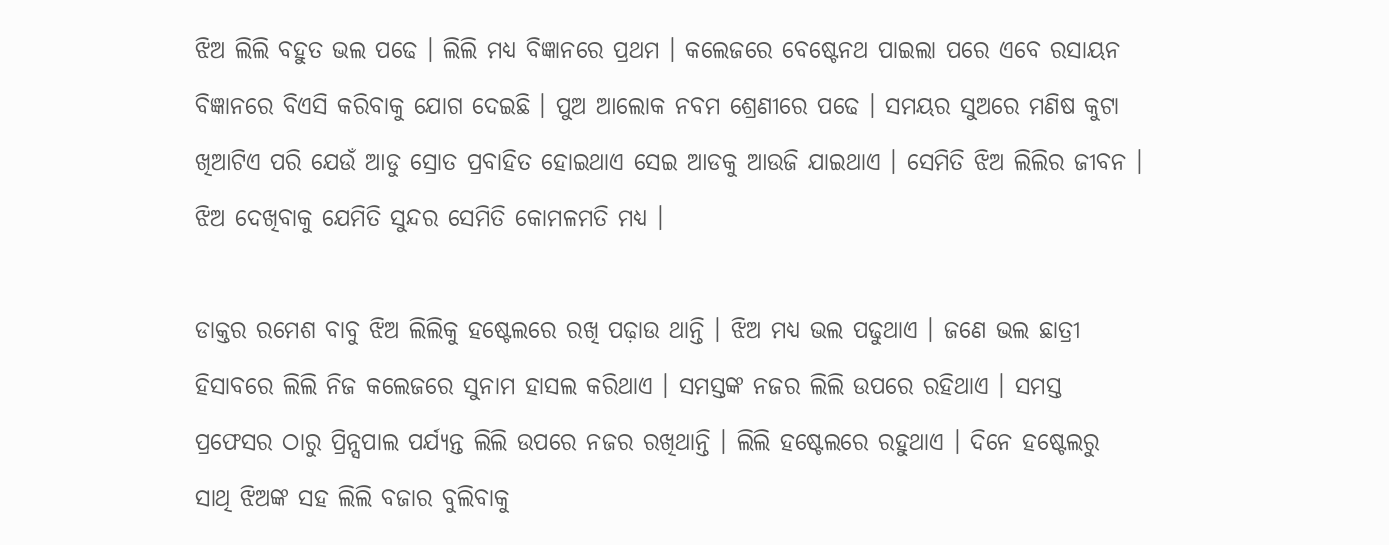ଝିଅ ଲିଲି ବହୁତ ଭଲ ପଢେ । ଲିଲି ମଧ୍ୟ ବିଜ୍ଞାନରେ ପ୍ରଥମ । କଲେଜରେ ବେଷ୍ଟେନଥ ପାଇଲା ପରେ ଏବେ ରସାୟନ ବିଜ୍ଞାନରେ ବିଏସି କରିବାକୁ ଯୋଗ ଦେଇଛି । ପୁଅ ଆଲୋକ ନବମ ଶ୍ରେଣୀରେ ପଢେ । ସମୟର ସୁଅରେ ମଣିଷ କୁଟା ଖିଆଟିଏ ପରି ଯେଉଁ ଆଡୁ ସ୍ରୋତ ପ୍ରବାହିତ ହୋଇଥାଏ ସେଇ ଆଡକୁ ଆଉଜି ଯାଇଥାଏ । ସେମିତି ଝିଅ ଲିଲିର ଜୀବନ । ଝିଅ ଦେଖିବାକୁ ଯେମିତି ସୁନ୍ଦର ସେମିତି କୋମଳମତି ମଧ୍ୟ ।

ଡାକ୍ତର ରମେଶ ବାବୁ ଝିଅ ଲିଲିକୁ ହଷ୍ଟେଲରେ ରଖି ପଢ଼ାଉ ଥାନ୍ତି । ଝିଅ ମଧ୍ୟ ଭଲ ପଢୁଥାଏ । ଜଣେ ଭଲ ଛାତ୍ରୀ ହିସାବରେ ଲିଲି ନିଜ କଲେଜରେ ସୁନାମ ହାସଲ କରିଥାଏ । ସମସ୍ତଙ୍କ ନଜର ଲିଲି ଉପରେ ରହିଥାଏ । ସମସ୍ତ ପ୍ରଫେସର ଠାରୁ ପ୍ରିନ୍ସପାଲ ପର୍ଯ୍ୟନ୍ତ ଲିଲି ଉପରେ ନଜର ରଖିଥାନ୍ତି । ଲିଲି ହଷ୍ଟେଲରେ ରହୁଥାଏ । ଦିନେ ହଷ୍ଟେଲରୁ ସାଥି ଝିଅଙ୍କ ସହ ଲିଲି ବଜାର ବୁଲିବାକୁ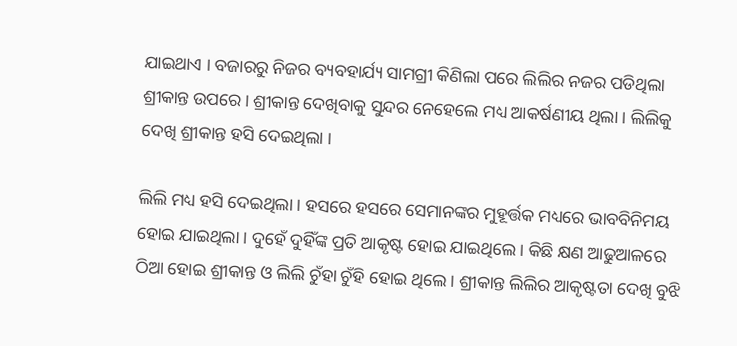ଯାଇଥାଏ । ବଜାରରୁ ନିଜର ବ୍ୟବହାର୍ଯ୍ୟ ସାମଗ୍ରୀ କିଣିଲା ପରେ ଲିଲିର ନଜର ପଡିଥିଲା ଶ୍ରୀକାନ୍ତ ଉପରେ । ଶ୍ରୀକାନ୍ତ ଦେଖିବାକୁ ସୁନ୍ଦର ନେହେଲେ ମଧ୍ୟ ଆକର୍ଷଣୀୟ ଥିଲା । ଲିଲିକୁ ଦେଖି ଶ୍ରୀକାନ୍ତ ହସି ଦେଇଥିଲା ।

ଲିଲି ମଧ୍ୟ ହସି ଦେଇଥିଲା । ହସରେ ହସରେ ସେମାନଙ୍କର ମୁହୂର୍ତ୍ତକ ମଧ୍ୟରେ ଭାବବିନିମୟ ହୋଇ ଯାଇଥିଲା । ଦୁହେଁ ଦୁହିଁଙ୍କ ପ୍ରତି ଆକୃଷ୍ଟ ହୋଇ ଯାଇଥିଲେ । କିଛି କ୍ଷଣ ଆଢୁଆଳରେ ଠିଆ ହୋଇ ଶ୍ରୀକାନ୍ତ ଓ ଲିଲି ଚୁଁହା ଚୁଁହି ହୋଇ ଥିଲେ । ଶ୍ରୀକାନ୍ତ ଲିଲିର ଆକୃଷ୍ଟତା ଦେଖି ବୁଝି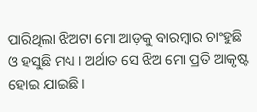ପାରିଥିଲା ଝିଅଟା ମୋ ଆଡ଼କୁ ବାରମ୍ବାର ଚାଂହୁଛି ଓ ହସୁଛି ମଧ୍ୟ । ଅର୍ଥାତ ସେ ଝିଅ ମୋ ପ୍ରତି ଆକୃଷ୍ଟ ହୋଇ ଯାଇଛି ।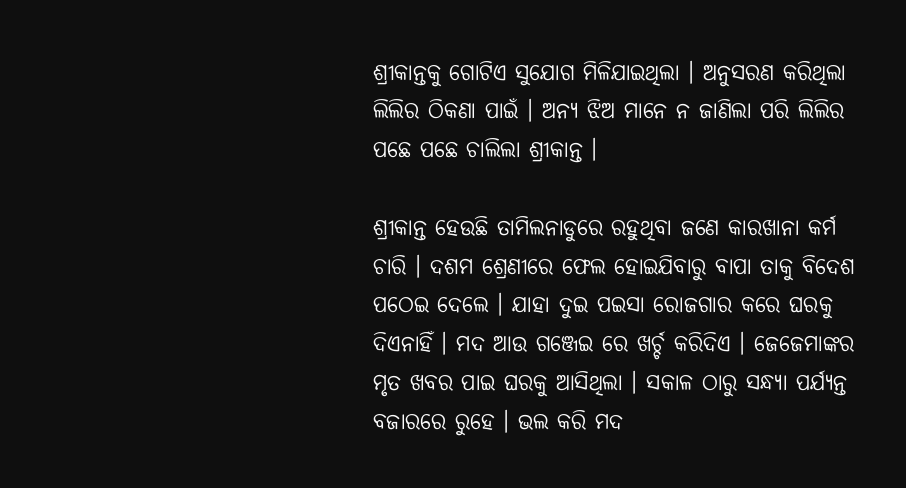ଶ୍ରୀକାନ୍ତକୁ ଗୋଟିଏ ସୁଯୋଗ ମିଳିଯାଇଥିଲା । ଅନୁସରଣ କରିଥିଲା ଲିଲିର ଠିକଣା ପାଇଁ । ଅନ୍ୟ ଝିଅ ମାନେ ନ ଜାଣିଲା ପରି ଲିଲିର ପଛେ ପଛେ ଚାଲିଲା ଶ୍ରୀକାନ୍ତ ।

ଶ୍ରୀକାନ୍ତ ହେଉଛି ତାମିଲନାଡୁରେ ରହୁଥିବା ଜଣେ କାରଖାନା କର୍ମ ଚାରି । ଦଶମ ଶ୍ରେଣୀରେ ଫେଲ ହୋଇଯିବାରୁ ବାପା ତାକୁ ବିଦେଶ ପଠେଇ ଦେଲେ । ଯାହା ଦୁଇ ପଇସା ରୋଜଗାର କରେ ଘରକୁ ଦିଏନାହିଁ । ମଦ ଆଉ ଗଞ୍ଜେଇ ରେ ଖର୍ଚ୍ଚ କରିଦିଏ । ଜେଜେମାଙ୍କର ମୃତ ଖବର ପାଇ ଘରକୁ ଆସିଥିଲା । ସକାଳ ଠାରୁ ସନ୍ଧ୍ୟା ପର୍ଯ୍ୟନ୍ତ ବଜାରରେ ରୁହେ । ଭଲ କରି ମଦ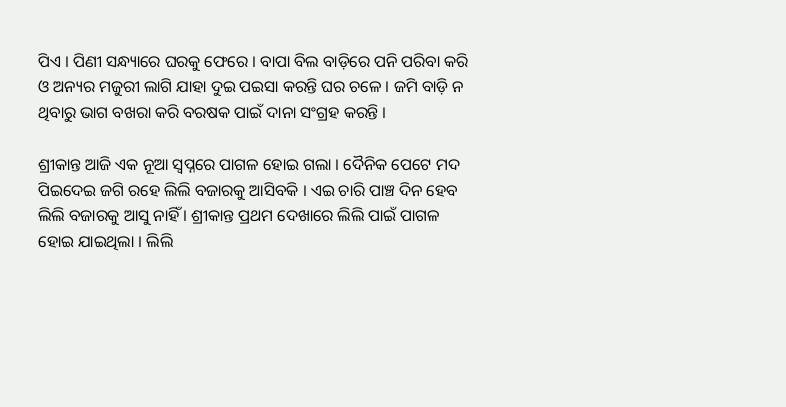ପିଏ । ପିଣୀ ସନ୍ଧ୍ୟାରେ ଘରକୁ ଫେରେ । ବାପା ବିଲ ବାଡ଼ିରେ ପନି ପରିବା କରି ଓ ଅନ୍ୟର ମଜୁରୀ ଲାଗି ଯାହା ଦୁଇ ପଇସା କରନ୍ତି ଘର ଚଳେ । ଜମି ବାଡ଼ି ନ ଥିବାରୁ ଭାଗ ବଖରା କରି ବରଷକ ପାଇଁ ଦାନା ସଂଗ୍ରହ କରନ୍ତି ।

ଶ୍ରୀକାନ୍ତ ଆଜି ଏକ ନୂଆ ସ୍ୱପ୍ନରେ ପାଗଳ ହୋଇ ଗଲା । ଦୈନିକ ପେଟେ ମଦ ପିଇଦେଇ ଜଗି ରହେ ଲିଲି ବଜାରକୁ ଆସିବକି । ଏଇ ଚାରି ପାଞ୍ଚ ଦିନ ହେବ ଲିଲି ବଜାରକୁ ଆସୁ ନାହିଁ । ଶ୍ରୀକାନ୍ତ ପ୍ରଥମ ଦେଖାରେ ଲିଲି ପାଇଁ ପାଗଳ ହୋଇ ଯାଇଥିଲା । ଲିଲି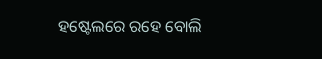ହଷ୍ଟେଲରେ ରହେ ବୋଲି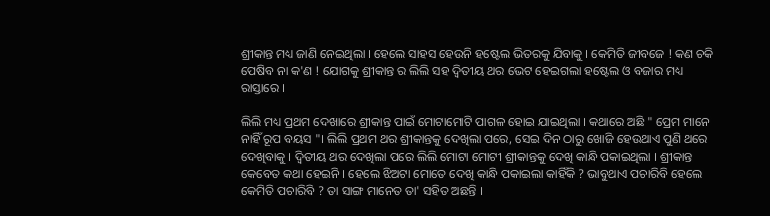ଶ୍ରୀକାନ୍ତ ମଧ୍ୟ ଜାଣି ନେଇଥିଲା । ହେଲେ ସାହସ ହେଉନି ହଷ୍ଟେଲ ଭିତରକୁ ଯିବାକୁ । କେମିତି ଜୀବଜେ ! କଣ ଚକି ପେଷିବ ନା କ'ଣ ! ଯୋଗକୁ ଶ୍ରୀକାନ୍ତ ର ଲିଲି ସହ ଦ୍ଵିତୀୟ ଥର ଭେଟ ହେଇଗଲା ହଷ୍ଟେଲ ଓ ବଜାର ମଧ୍ୟ ରାସ୍ତାରେ ।

ଲିଲି ମଧ୍ୟ ପ୍ରଥମ ଦେଖାରେ ଶ୍ରୀକାନ୍ତ ପାଇଁ ମୋଟାମୋଟି ପାଗଳ ହୋଇ ଯାଇଥିଲା । କଥାରେ ଅଛି " ପ୍ରେମ ମାନେ ନାହିଁ ରୂପ ବୟସ "। ଲିଲି ପ୍ରଥମ ଥର ଶ୍ରୀକାନ୍ତକୁ ଦେଖିଲା ପରେ, ସେଇ ଦିନ ଠାରୁ ଖୋଜି ହେଉଥାଏ ପୁଣି ଥରେ ଦେଖିବାକୁ । ଦ୍ଵିତୀୟ ଥର ଦେଖିଲା ପରେ ଲିଲି ମୋଟା ମୋଟୀ ଶ୍ରୀକାନ୍ତକୁ ଦେଖି କାନ୍ଧି ପକାଇଥିଲା । ଶ୍ରୀକାନ୍ତ କେବେତ କଥା ହେଇନି । ହେଲେ ଝିଅଟା ମୋତେ ଦେଖି କାନ୍ଧି ପକାଇଲା କାହିଁକି ? ଭାବୁଥାଏ ପଚାରିବି ହେଲେ କେମିତି ପଚାରିବି ? ତା ସାଙ୍ଗ ମାନେତ ତା' ସହିତ ଅଛନ୍ତି ।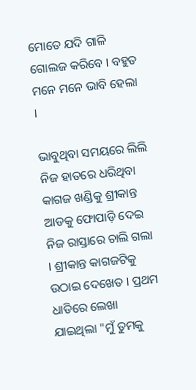ମୋତେ ଯଦି ଗାଳି ଗୋଲଜ କରିବେ । ବହୁତ ମନେ ମନେ ଭାବି ହେଲା ।

ଭାବୁଥିବା ସମୟରେ ଲିଲି ନିଜ ହାତରେ ଧରିଥିବା କାଗଜ ଖଣ୍ଡିକୁ ଶ୍ରୀକାନ୍ତ ଆଡକୁ ଫୋପାଡ଼ି ଦେଇ ନିଜ ରାସ୍ତାରେ ଚାଲି ଗଲା । ଶ୍ରୀକାନ୍ତ କାଗଜଟିକୁ ଉଠାଇ ଦେଖେତ । ପ୍ରଥମ ଧାଡିରେ ଲେଖା ଯାଇଥିଲା "ମୁଁ ତୁମକୁ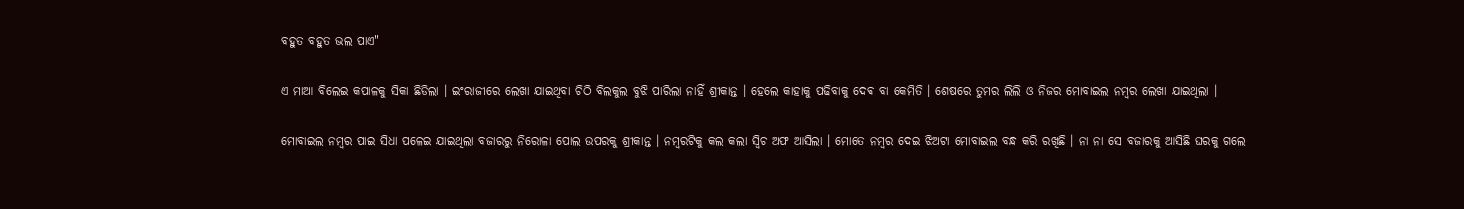ବହୁତ ବହୁତ ଭଲ ପାଏ"

ଏ ମାଆ ବିଲେଇ କପାଳକୁ ସିକା ଛିଡିଲା । ଇଂରାଜୀରେ ଲେଖା ଯାଇଥିବା ଚିଠି ବିଲକୁଲ ବୁଝି ପାରିଲା ନାହିଁ ଶ୍ରୀକାନ୍ତ । ହେଲେ କାହାକୁ ପଢିବାକୁ ଦେଵ ବା କେମିତି । ଶେଷରେ ତୁମର ଲିଲି ଓ ନିଜର ମୋବାଇଲ ନମ୍ବର ଲେଖା ଯାଇଥିଲା ।

ମୋବାଇଲ ନମ୍ବର ପାଇ ସିଧା ପଳେଇ ଯାଇଥିଲା ବଜାରରୁ ନିରୋଳା ପୋଲ ଉପରକୁ ଶ୍ରୀକାନ୍ତ । ନମ୍ବରଟିକୁ କଲ କଲା ସ୍ୱିଚ ଅଫ ଆସିଲା । ମୋତେ ନମ୍ବର ଦେଇ ଝିଅଟା ମୋବାଇଲ ବନ୍ଧ କରି ରଖିଛି । ନା ନା ସେ ବଜାରକୁ ଆସିଛି ଘରକୁ ଗଲେ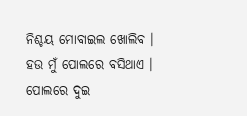ନିଶ୍ଚୟ ମୋବାଇଲ ଖୋଲିବ । ହଉ ମୁଁ ପୋଲରେ ବସିଥାଏ । ପୋଲରେ ଦୁଇ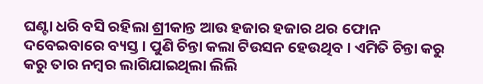ଘଣ୍ଟା ଧରି ବସି ରହିଲା ଶ୍ରୀକାନ୍ତ ଆଉ ହଜାର ହଜାର ଥର ଫୋନ ଦବେଇବାରେ ବ୍ୟସ୍ତ । ପୁଣି ଚିନ୍ତା କଲା ଟିଉସନ ହେଉଥିବ । ଏମିତି ଚିନ୍ତା କରୁ କରୁ ତାର ନମ୍ବର ଲାଗିଯାଇଥିଲା ଲିଲି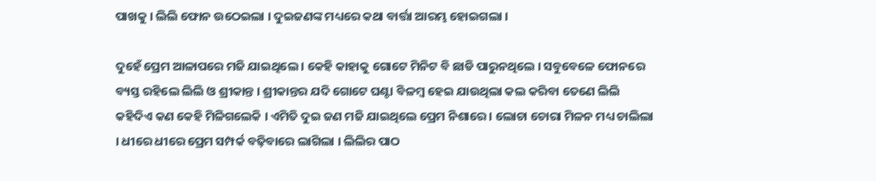ପାଖକୁ । ଲିଲି ଫୋନ ଉଠେଇଲା । ଦୁଇଜଣଙ୍କ ମଧ୍ୟରେ କଥା ବାର୍ତ୍ତା ଆରମ୍ଭ ହୋଇଗଲା ।

ଦୁହେଁ ପ୍ରେମ ଆଳାପରେ ମଜି ଯାଇଥିଲେ । କେହି କାହାକୁ ଗୋଟେ ମିନିଟ ବି ଛାଡି ପାରୁନଥିଲେ । ସବୁବେଳେ ଫୋନରେ ବ୍ୟସ୍ତ ରହିଲେ ଲିଲି ଓ ଶ୍ରୀକାନ୍ତ । ଶ୍ରୀକାନ୍ତର ଯଦି ଗୋଟେ ଘଣ୍ଟା ବିଳମ୍ବ ହେଇ ଯାଉଥିଲା କଲ କରିବା ତେଣେ ଲିଲି କହିଦିଏ କଣ କେହି ମିଳିଗଲେକି । ଏମିତି ଦୁଇ ଜଣ ମଜି ଯାଇଥିଲେ ପ୍ରେମ ନିଶାରେ । ଲୋଚା ଚୋରା ମିଳନ ମଧ୍ୟ ଚାଲିଲା । ଧୀରେ ଧୀରେ ପ୍ରେମ ସମ୍ପର୍କ ବଢ଼ିବାରେ ଲାଗିଲା । ଲିଲିର ପାଠ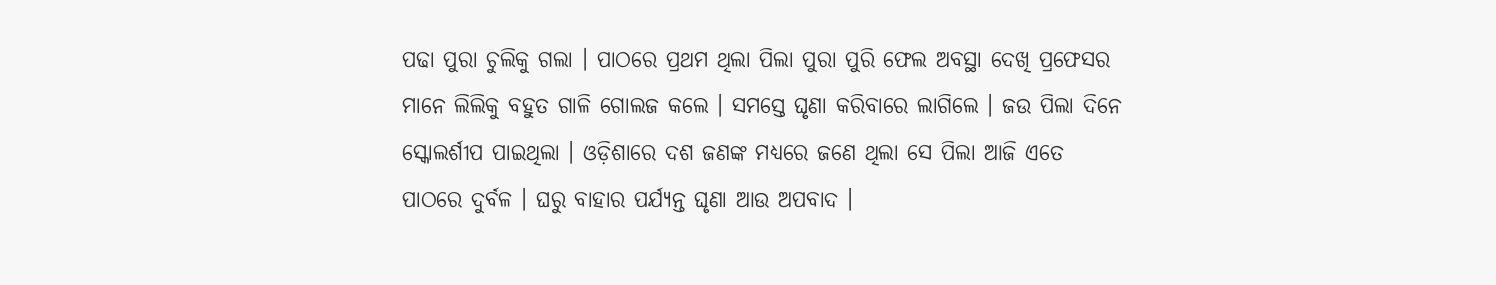ପଢା ପୁରା ଚୁଲିକୁ ଗଲା । ପାଠରେ ପ୍ରଥମ ଥିଲା ପିଲା ପୁରା ପୁରି ଫେଲ ଅବସ୍ଥା ଦେଖି ପ୍ରଫେସର ମାନେ ଲିଲିକୁ ବହୁତ ଗାଳି ଗୋଲଜ କଲେ । ସମସ୍ତେ ଘୃଣା କରିବାରେ ଲାଗିଲେ । ଜଉ ପିଲା ଦିନେ ସ୍କୋଲର୍ଶୀପ ପାଇଥିଲା । ଓଡ଼ିଶାରେ ଦଶ ଜଣଙ୍କ ମଧ୍ୟରେ ଜଣେ ଥିଲା ସେ ପିଲା ଆଜି ଏତେ ପାଠରେ ଦୁର୍ବଳ । ଘରୁ ବାହାର ପର୍ଯ୍ୟନ୍ତ ଘୃଣା ଆଉ ଅପବାଦ ।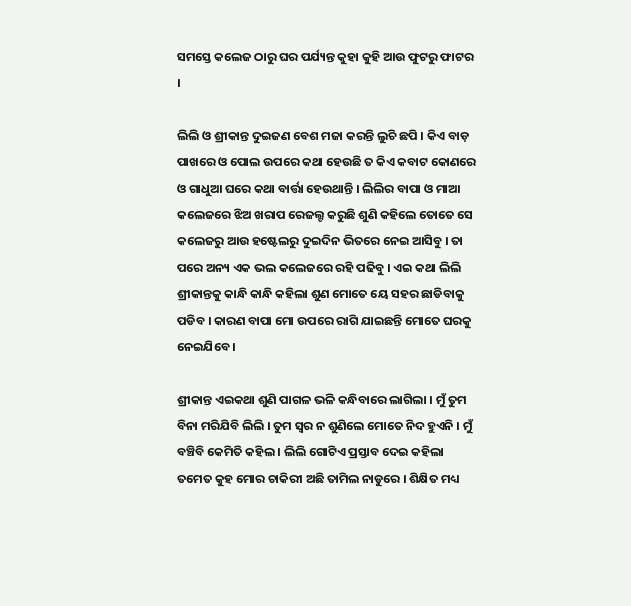ସମସ୍ତେ କଲେଜ ଠାରୁ ଘର ପର୍ଯ୍ୟନ୍ତ କୁହା କୁହି ଆଉ ଫୁଟରୁ ଫାଟର ।

ଲିଲି ଓ ଶ୍ରୀକାନ୍ତ ଦୁଇଜଣ ବେଶ ମଜା କରନ୍ତି ଲୁଚି ଛପି । କିଏ ବାଡ଼ ପାଖରେ ଓ ପୋଲ ଉପରେ କଥା ହେଉଛି ତ କିଏ କବାଟ କୋଣରେ ଓ ଗାଧୁଆ ଘରେ କଥା ବାର୍ତ୍ତା ହେଉଥାନ୍ତି । ଲିଲିର ବାପା ଓ ମାଆ କଲେଜରେ ଝିଅ ଖରାପ ରେଜଲ୍ଟ କରୁଛି ଶୁଣି କହିଲେ ତୋତେ ସେ କଲେଜରୁ ଆଉ ହଷ୍ଟେଲରୁ ଦୁଇଦିନ ଭିତରେ ନେଇ ଆସିବୁ । ତା ପରେ ଅନ୍ୟ ଏକ ଭଲ କଲେଜରେ ରହି ପଢିବୁ । ଏଇ କଥା ଲିଲି ଶ୍ରୀକାନ୍ତକୁ କାନ୍ଧି କାନ୍ଧି କହିଲା ଶୁଣ ମୋତେ ୟେ ସହର ଛାଡିବାକୁ ପଡିବ । କାରଣ ବାପା ମୋ ଉପରେ ରାଗି ଯାଇଛନ୍ତି ମୋତେ ଘରକୁ ନେଇଯିବେ ।

ଶ୍ରୀକାନ୍ତ ଏଇକଥା ଶୁଣି ପାଗଳ ଭଳି କନ୍ଧିବାରେ ଲାଗିଲା । ମୁଁ ତୁମ ବିନା ମରିଯିବି ଲିଲି । ତୁମ ସ୍ୱର ନ ଶୁଣିଲେ ମୋତେ ନିଦ ହୁଏନି । ମୁଁ ବଞ୍ଚିବି କେମିତି କହିଲ । ଲିଲି ଗୋଟିଏ ପ୍ରସ୍ତାବ ଦେଇ କହିଲା ତମେତ କୁହ ମୋର ଚାକିରୀ ଅଛି ତାମିଲ ନାଡୁରେ । ଶିକ୍ଷିତ ମଧ୍ୟ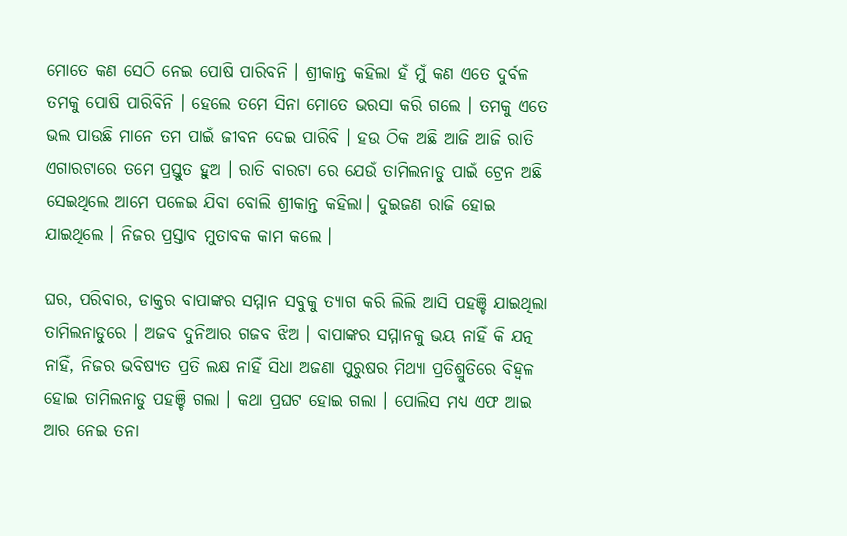ମୋତେ କଣ ସେଠି ନେଇ ପୋଷି ପାରିବନି । ଶ୍ରୀକାନ୍ତ କହିଲା ହଁ ମୁଁ କଣ ଏତେ ଦୁର୍ବଳ ତମକୁ ପୋଷି ପାରିବିନି । ହେଲେ ତମେ ସିନା ମୋତେ ଭରସା କରି ଗଲେ । ତମକୁ ଏତେ ଭଲ ପାଉଛି ମାନେ ତମ ପାଇଁ ଜୀବନ ଦେଇ ପାରିବି । ହଉ ଠିକ ଅଛି ଆଜି ଆଜି ରାତି ଏଗାରଟାରେ ତମେ ପ୍ରସ୍ତୁତ ହୁଅ । ରାତି ବାରଟା ରେ ଯେଉଁ ତାମିଲନାଡୁ ପାଇଁ ଟ୍ରେନ ଅଛି ସେଇଥିଲେ ଆମେ ପଳେଇ ଯିବା ବୋଲି ଶ୍ରୀକାନ୍ତ କହିଲା। ଦୁଇଜଣ ରାଜି ହୋଇ ଯାଇଥିଲେ । ନିଜର ପ୍ରସ୍ତାବ ମୁତାବକ କାମ କଲେ ।

ଘର, ପରିବାର, ଡାକ୍ତର ବାପାଙ୍କର ସମ୍ମାନ ସବୁକୁ ତ୍ୟାଗ କରି ଲିଲି ଆସି ପହଞ୍ଚି ଯାଇଥିଲା ତାମିଲନାଡୁରେ । ଅଜବ ଦୁନିଆର ଗଜବ ଝିଅ । ବାପାଙ୍କର ସମ୍ମାନକୁ ଭୟ ନାହିଁ କି ଯତ୍ନ ନାହିଁ, ନିଜର ଭବିଷ୍ୟତ ପ୍ରତି ଲକ୍ଷ ନାହିଁ ସିଧା ଅଜଣା ପୁରୁଷର ମିଥ୍ୟା ପ୍ରତିଶ୍ରୁତିରେ ବିହ୍ଵଳ ହୋଇ ତାମିଲନାଡୁ ପହଞ୍ଚି ଗଲା । କଥା ପ୍ରଘଟ ହୋଇ ଗଲା । ପୋଲିସ ମଧ୍ୟ ଏଫ ଆଇ ଆର ନେଇ ତନା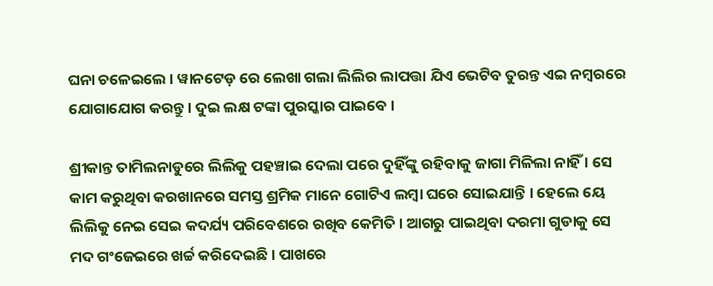ଘନା ଚଳେଇଲେ । ୱାନଟେଡ଼ ରେ ଲେଖା ଗଲା ଲିଲିର ଲାପତ୍ତା ଯିଏ ଭେଟିବ ତୁରନ୍ତ ଏଇ ନମ୍ବରରେ ଯୋଗାଯୋଗ କରନ୍ତୁ । ଦୁଇ ଲକ୍ଷ ଟଙ୍କା ପୁରସ୍କାର ପାଇବେ ।

ଶ୍ରୀକାନ୍ତ ତାମିଲନାଡୁରେ ଲିଲିକୁ ପହଞ୍ଚାଇ ଦେଲା ପରେ ଦୁହିଁଙ୍କୁ ରହିବାକୁ ଜାଗା ମିଳିଲା ନାହିଁ । ସେ କାମ କରୁଥିବା କରଖାନରେ ସମସ୍ତ ଶ୍ରମିକ ମାନେ ଗୋଟିଏ ଲମ୍ବା ଘରେ ସୋଇଯାନ୍ତି । ହେଲେ ୟେ ଲିଲିକୁ ନେଇ ସେଇ କଦର୍ଯ୍ୟ ପରିବେଶରେ ରଖିବ କେମିତି । ଆଗରୁ ପାଇଥିବା ଦରମା ଗୁଡାକୁ ସେ ମଦ ଗଂଜେଇରେ ଖର୍ଚ୍ଚ କରିଦେଇଛି । ପାଖରେ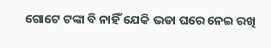ଗୋଟେ ଟଙ୍କା ବି ନାହିଁ ଯେକି ଭଡା ଘରେ ନେଇ ରଖି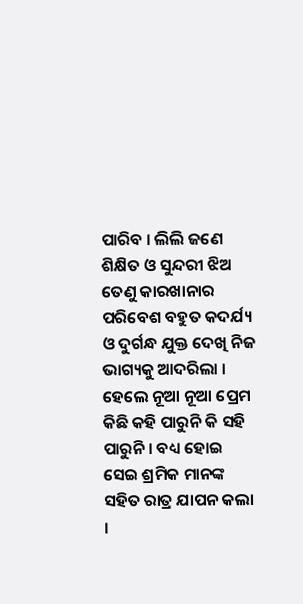ପାରିବ । ଲିଲି ଜଣେ ଶିକ୍ଷିତ ଓ ସୁନ୍ଦରୀ ଝିଅ ତେଣୁ କାରଖାନାର ପରିବେଶ ବହୁତ କଦର୍ଯ୍ୟ ଓ ଦୁର୍ଗନ୍ଧ ଯୁକ୍ତ ଦେଖି ନିଜ ଭାଗ୍ୟକୁ ଆଦରିଲା । ହେଲେ ନୂଆ ନୂଆ ପ୍ରେମ କିଛି କହି ପାରୁନି କି ସହି ପାରୁନି । ବଧ୍ୟ ହୋଇ ସେଇ ଶ୍ରମିକ ମାନଙ୍କ ସହିତ ରାତ୍ର ଯାପନ କଲା ।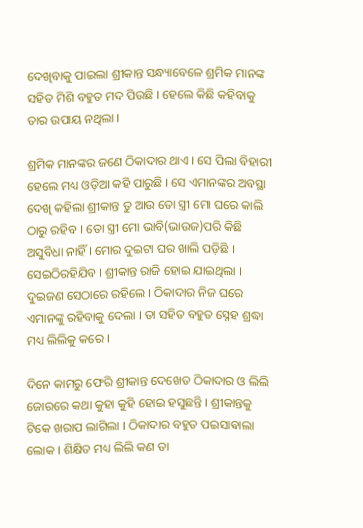ଦେଖିବାକୁ ପାଇଲା ଶ୍ରୀକାନ୍ତ ସନ୍ଧ୍ୟାବେଳେ ଶ୍ରମିକ ମାନଙ୍କ ସହିତ ମିଶି ବହୁତ ମଦ ପିଉଛି । ହେଲେ କିଛି କହିବାକୁ ତାର ଉପାୟ ନଥିଲା ।

ଶ୍ରମିକ ମାନଙ୍କର ଜଣେ ଠିକାଦାର ଥାଏ । ସେ ପିଲା ବିହାରୀ ହେଲେ ମଧ୍ୟ ଓଡ଼ିଆ କହି ପାରୁଛି । ସେ ଏମାନଙ୍କର ଅବସ୍ଥା ଦେଖି କହିଲା ଶ୍ରୀକାନ୍ତ ତୁ ଆଉ ତୋ ସ୍ତ୍ରୀ ମୋ ଘରେ କାଲି ଠାରୁ ରହିବ । ତୋ ସ୍ତ୍ରୀ ମୋ ଭାବି(ଭାଉଜ)ପରି କିଛି ଅସୁବିଧା ନାହିଁ । ମୋର ଦୁଇଟା ଘର ଖାଲି ପଡ଼ିଛି । ସେଇଠିରହିଯିବ । ଶ୍ରୀକାନ୍ତ ରାଜି ହୋଇ ଯାଇଥିଲା । ଦୁଇଜଣ ସେଠାରେ ରହିଲେ । ଠିକାଦାର ନିଜ ଘରେ ଏମାନଙ୍କୁ ରହିବାକୁ ଦେଲା । ତା ସହିତ ବହୁତ ସ୍ନେହ ଶ୍ରଦ୍ଧା ମଧ୍ୟ ଲିଲିକୁ କରେ ।

ଦିନେ କାମରୁ ଫେରି ଶ୍ରୀକାନ୍ତ ଦେଖେତ ଠିକାଦାର ଓ ଲିଲି ଜୋରରେ କଥା କୁହା କୁହି ହୋଇ ହସୁଛନ୍ତି । ଶ୍ରୀକାନ୍ତକୁ ଟିକେ ଖରାପ ଲାଗିଲା । ଠିକାଦାର ବହୁତ ପଇସାଵାଲା ଲୋକ । ଶିକ୍ଷିତ ମଧ୍ୟ ଲିଲି କଣ ତା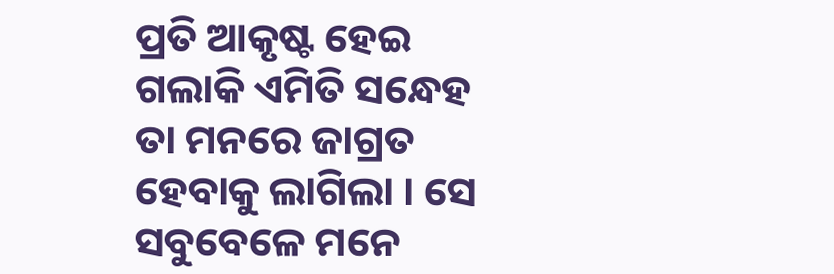ପ୍ରତି ଆକୃଷ୍ଟ ହେଇ ଗଲାକି ଏମିତି ସନ୍ଧେହ ତା ମନରେ ଜାଗ୍ରତ ହେବାକୁ ଲାଗିଲା । ସେ ସବୁବେଳେ ମନେ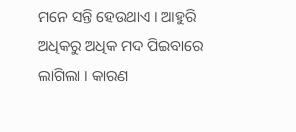ମନେ ସନ୍ତି ହେଉଥାଏ । ଆହୁରି ଅଧିକରୁ ଅଧିକ ମଦ ପିଇବାରେ ଲାଗିଲା । କାରଣ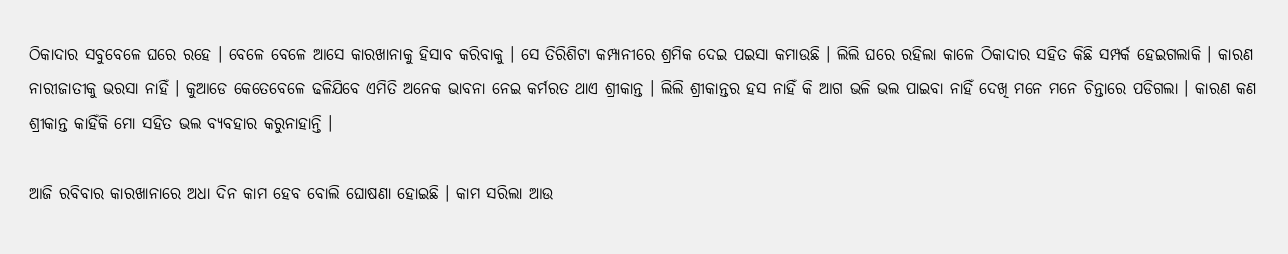ଠିକାଦାର ସବୁବେଳେ ଘରେ ରହେ । ବେଳେ ବେଳେ ଆସେ କାରଖାନାକୁ ହିସାବ କରିବାକୁ । ସେ ତିରିଶିଟା କମ୍ପାନୀରେ ଶ୍ରମିକ ଦେଇ ପଇସା କମାଉଛି । ଲିଲି ଘରେ ରହିଲା କାଳେ ଠିକାଦାର ସହିତ କିଛି ସମ୍ପର୍କ ହେଇଗଲାକି । କାରଣ ନାରୀଜାତୀକୁ ଭରସା ନାହିଁ । କୁଆଡେ କେତେବେଳେ ଢଳିଯିବେ ଏମିତି ଅନେକ ଭାବନା ନେଇ କର୍ମରତ ଥାଏ ଶ୍ରୀକାନ୍ତ । ଲିଲି ଶ୍ରୀକାନ୍ତର ହସ ନାହିଁ କି ଆଗ ଭଳି ଭଲ ପାଇବା ନାହିଁ ଦେଖି ମନେ ମନେ ଚିନ୍ତାରେ ପଡିଗଲା । କାରଣ କଣ ଶ୍ରୀକାନ୍ତ କାହିଁକି ମୋ ସହିତ ଭଲ ବ୍ୟବହାର କରୁନାହାନ୍ତି ।

ଆଜି ରବିବାର କାରଖାନାରେ ଅଧା ଦିନ କାମ ହେବ ବୋଲି ଘୋଷଣା ହୋଇଛି । କାମ ସରିଲା ଆଉ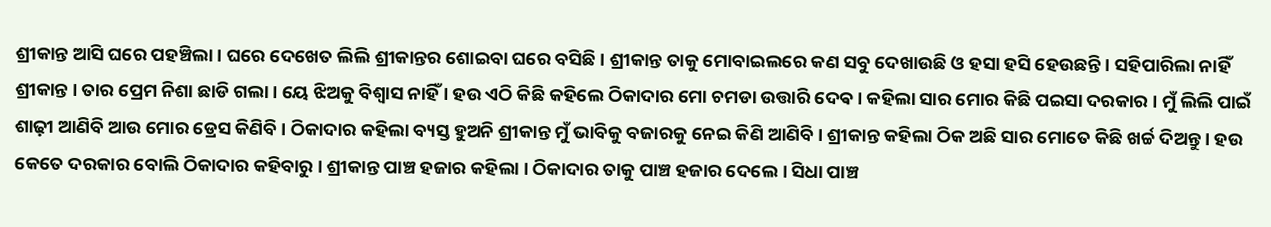ଶ୍ରୀକାନ୍ତ ଆସି ଘରେ ପହଞ୍ଚିଲା । ଘରେ ଦେଖେତ ଲିଲି ଶ୍ରୀକାନ୍ତର ଶୋଇବା ଘରେ ବସିଛି । ଶ୍ରୀକାନ୍ତ ତାକୁ ମୋବାଇଲରେ କଣ ସବୁ ଦେଖାଉଛି ଓ ହସା ହସି ହେଉଛନ୍ତି । ସହିପାରିଲା ନାହିଁ ଶ୍ରୀକାନ୍ତ । ତାର ପ୍ରେମ ନିଶା ଛାଡି ଗଲା । ୟେ ଝିଅକୁ ବିଶ୍ୱାସ ନାହିଁ । ହଉ ଏଠି କିଛି କହିଲେ ଠିକାଦାର ମୋ ଚମଡା ଉତ୍ତାରି ଦେଵ । କହିଲା ସାର ମୋର କିଛି ପଇସା ଦରକାର । ମୁଁ ଲିଲି ପାଇଁ ଶାଢ଼ୀ ଆଣିବି ଆଉ ମୋର ଡ୍ରେସ କିଣିବି । ଠିକାଦାର କହିଲା ବ୍ୟସ୍ତ ହୁଅନି ଶ୍ରୀକାନ୍ତ ମୁଁ ଭାବିକୁ ବଜାରକୁ ନେଇ କିଣି ଆଣିବି । ଶ୍ରୀକାନ୍ତ କହିଲା ଠିକ ଅଛି ସାର ମୋତେ କିଛି ଖର୍ଚ୍ଚ ଦିଅନ୍ତୁ । ହଉ କେତେ ଦରକାର ବୋଲି ଠିକାଦାର କହିବାରୁ । ଶ୍ରୀକାନ୍ତ ପାଞ୍ଚ ହଜାର କହିଲା । ଠିକାଦାର ତାକୁ ପାଞ୍ଚ ହଜାର ଦେଲେ । ସିଧା ପାଞ୍ଚ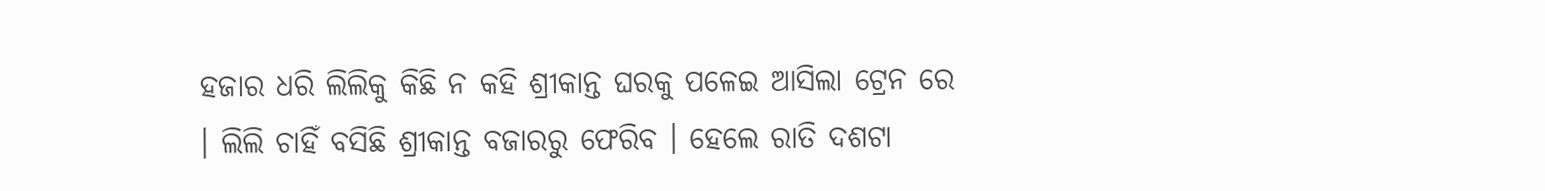ହଜାର ଧରି ଲିଲିକୁ କିଛି ନ କହି ଶ୍ରୀକାନ୍ତ ଘରକୁ ପଳେଇ ଆସିଲା ଟ୍ରେନ ରେ । ଲିଲି ଚାହିଁ ବସିଛି ଶ୍ରୀକାନ୍ତ ବଜାରରୁ ଫେରିବ । ହେଲେ ରାତି ଦଶଟା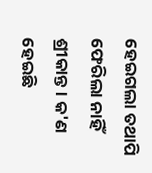ହେଇଗଲା ତଥାପି ଫେରିଲା ନାହିଁ ଶ୍ରୀକାନ୍ତ । କ'ଣ ହେଇଛି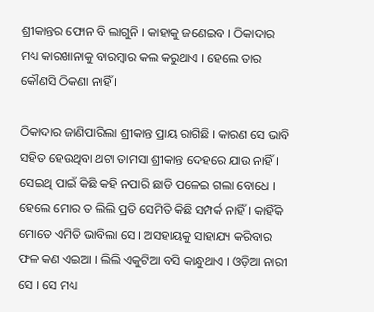ଶ୍ରୀକାନ୍ତର ଫୋନ ବି ଲାଗୁନି । କାହାକୁ ଜଣେଇବ । ଠିକାଦାର ମଧ୍ୟ କାରଖାନାକୁ ବାରମ୍ବାର କଲ କରୁଥାଏ । ହେଲେ ତାର କୌଣସି ଠିକଣା ନାହିଁ ।

ଠିକାଦାର ଜାଣିପାରିଲା ଶ୍ରୀକାନ୍ତ ପ୍ରାୟ ରାଗିଛି । କାରଣ ସେ ଭାବି ସହିତ ହେଉଥିବା ଥଟା ତାମସା ଶ୍ରୀକାନ୍ତ ଦେହରେ ଯାଉ ନାହିଁ । ସେଇଥି ପାଇଁ କିଛି କହି ନପାରି ଛାଡି ପଳେଇ ଗଲା ବୋଧେ । ହେଲେ ମୋର ତ ଲିଲି ପ୍ରତି ସେମିତି କିଛି ସମ୍ପର୍କ ନାହିଁ । କାହିଁକି ମୋତେ ଏମିତି ଭାବିଲା ସେ । ଅସହାୟକୁ ସାହାଯ୍ୟ କରିବାର ଫଳ କଣ ଏଇଆ । ଲିଲି ଏକୁଟିଆ ବସି କାନ୍ଧୁଥାଏ । ଓଡ଼ିଆ ନାରୀ ସେ । ସେ ମଧ୍ୟ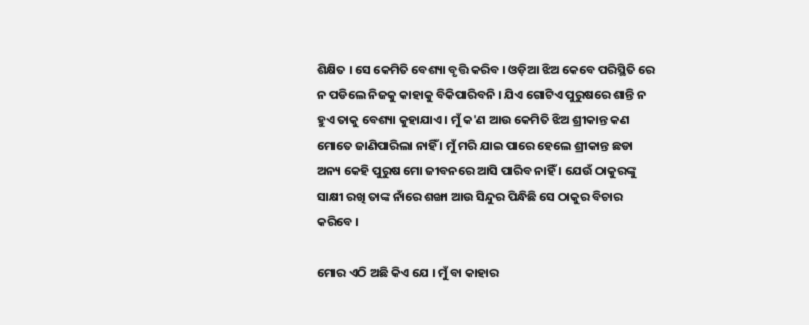ଶିକ୍ଷିତ । ସେ କେମିତି ବେଶ୍ୟା ବୃତ୍ତି କରିବ । ଓଡ଼ିଆ ଝିଅ କେବେ ପରିସ୍ଥିତି ରେ ନ ପଡିଲେ ନିଜକୁ କାହାକୁ ବିକିପାରିବନି । ଯିଏ ଗୋଟିଏ ପୁରୁଷରେ ଶାନ୍ତି ନ ହୁଏ ତାକୁ ବେଶ୍ୟା କୁହାଯାଏ । ମୁଁ କ'ଣ ଆଉ କେମିତି ଝିଅ ଶ୍ରୀକାନ୍ତ କଣ ମୋତେ ଜାଣିପାରିଲା ନାହିଁ । ମୁଁ ମରି ଯାଇ ପାରେ ହେଲେ ଶ୍ରୀକାନ୍ତ ଛଡା ଅନ୍ୟ କେହି ପୁରୁଷ ମୋ ଜୀବନରେ ଆସି ପାରିବ ନାହିଁ । ଯେଉଁ ଠାକୁରଙ୍କୁ ସାକ୍ଷୀ ରଖି ତାଙ୍କ ନାଁରେ ଶଙ୍ଖା ଆଉ ସିନ୍ଦୁର ପିନ୍ଧିଛି ସେ ଠାକୁର ବିଚାର କରିବେ ।

ମୋର ଏଠି ଅଛି କିଏ ଯେ । ମୁଁ ବା କାହାର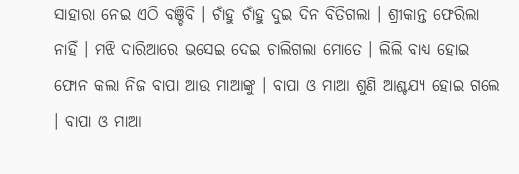ସାହାରା ନେଇ ଏଠି ବଞ୍ଚିବି । ଚାଁହୁ ଚାଁହୁ ଦୁଇ ଦିନ ବିତିଗଲା । ଶ୍ରୀକାନ୍ତ ଫେରିଲା ନାହିଁ । ମଝି ଦାରିଆରେ ଭସେଇ ଦେଇ ଚାଲିଗଲା ମୋତେ । ଲିଲି ବାଧ୍ୟ ହୋଇ ଫୋନ କଲା ନିଜ ବାପା ଆଉ ମାଆଙ୍କୁ । ବାପା ଓ ମାଆ ଶୁଣି ଆଶ୍ଚଯ୍ୟ ହୋଇ ଗଲେ । ବାପା ଓ ମାଆ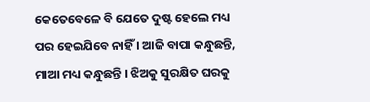କେତେବେଳେ ବି ଯେତେ ଦୁଷ୍ଟ ହେଲେ ମଧ୍ୟ ପର ହେଇଯିବେ ନାହିଁ । ଆଜି ବାପା କନ୍ଧୁଛନ୍ତି, ମାଆ ମଧ୍ୟ କନ୍ଧୁଛନ୍ତି । ଝିଅକୁ ସୁରକ୍ଷିତ ଘରକୁ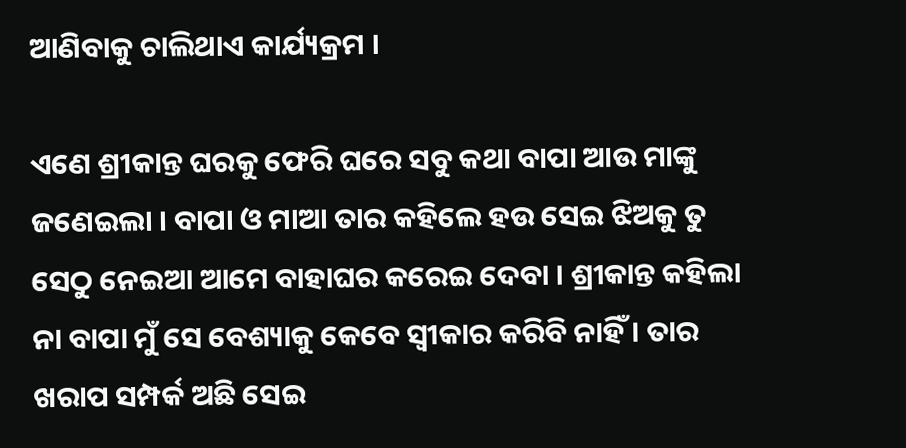ଆଣିବାକୁ ଚାଲିଥାଏ କାର୍ଯ୍ୟକ୍ରମ ।

ଏଣେ ଶ୍ରୀକାନ୍ତ ଘରକୁ ଫେରି ଘରେ ସବୁ କଥା ବାପା ଆଉ ମାଙ୍କୁ ଜଣେଇଲା । ବାପା ଓ ମାଆ ତାର କହିଲେ ହଉ ସେଇ ଝିଅକୁ ତୁ ସେଠୁ ନେଇଆ ଆମେ ବାହାଘର କରେଇ ଦେବା । ଶ୍ରୀକାନ୍ତ କହିଲା ନା ବାପା ମୁଁ ସେ ବେଶ୍ୟାକୁ କେବେ ସ୍ୱୀକାର କରିବି ନାହିଁ । ତାର ଖରାପ ସମ୍ପର୍କ ଅଛି ସେଇ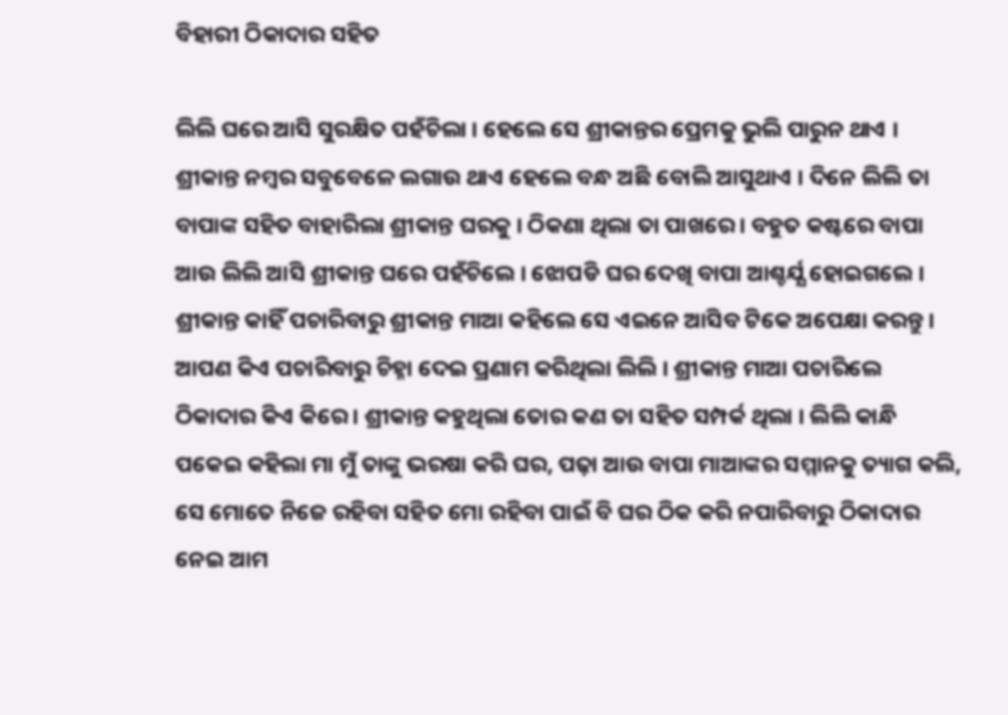ବିହାରୀ ଠିକାଦାର ସହିତ

ଲିଲି ଘରେ ଆସି ସୁରକ୍ଷିତ ପହଁଚିଲା । ହେଲେ ସେ ଶ୍ରୀକାନ୍ତର ପ୍ରେମକୁ ଭୁଲି ପାରୁନ ଥାଏ । ଶ୍ରୀକାନ୍ତ ନମ୍ବର ସବୁବେଳେ ଲଗାଉ ଥାଏ ହେଲେ ବନ୍ଧ ଅଛି ବୋଲି ଆସୁଥାଏ । ଦିନେ ଲିଲି ତା ବାପାଙ୍କ ସହିତ ବାହାରିଲା ଶ୍ରୀକାନ୍ତ ଘରକୁ । ଠିକଣା ଥିଲା ତା ପାଖରେ । ବହୁତ କଷ୍ଟରେ ବାପା ଆଉ ଲିଲି ଆସି ଶ୍ରୀକାନ୍ତ ଘରେ ପହଁଚିଲେ । ଝୋପଡି ଘର ଦେଖି ବାପା ଆଶ୍ଚର୍ଯ୍ଯ ହୋଇଗଲେ । ଶ୍ରୀକାନ୍ତ କାହିଁ ପଚାରିବାରୁ ଶ୍ରୀକାନ୍ତ ମାଆ କହିଲେ ସେ ଏଇନେ ଆସିବ ଟିକେ ଅପେକ୍ଷା କରନ୍ତୁ । ଆପଣ କିଏ ପଚାରିବାରୁ ଚିହ୍ନା ଦେଇ ପ୍ରଣାମ କରିଥିଲା ଲିଲି । ଶ୍ରୀକାନ୍ତ ମାଆ ପଚାରିଲେ ଠିକାଦାର କିଏ କିରେ । ଶ୍ରୀକାନ୍ତ କହୁଥିଲା ତୋର କଣ ତା ସହିତ ସମ୍ପର୍କ ଥିଲା । ଲିଲି କାନ୍ଧି ପକେଇ କହିଲା ମା ମୁଁ ତାଙ୍କୁ ଭରଷା କରି ଘର, ପଢ଼ା ଆଉ ବାପା ମାଆଙ୍କର ସମ୍ମାନକୁ ତ୍ୟାଗ କଲି, ସେ ମୋତେ ନିଜେ ରହିବା ସହିତ ମୋ ରହିବା ପାଇଁ ବି ଘର ଠିକ କରି ନପାରିବାରୁ ଠିକାଦାର ନେଇ ଆମ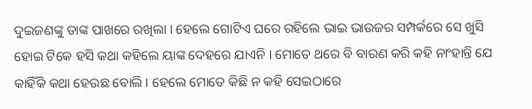ଦୁଇଜଣଙ୍କୁ ତାଙ୍କ ପାଖରେ ରଖିଲା । ହେଲେ ଗୋଟିଏ ଘରେ ରହିଲେ ଭାଇ ଭାଉଜର ସମ୍ପର୍କରେ ସେ ଖୁସି ହୋଇ ଟିକେ ହସି କଥା କହିଲେ ୟାଙ୍କ ଦେହରେ ଯାଏନି । ମୋତେ ଥରେ ବି ବାରଣ କରି କହି ନାଂହାନ୍ତି ଯେ କାହିଁକି କଥା ହେଉଛ ବୋଲି । ହେଲେ ମୋତେ କିଛି ନ କହି ସେଇଠାରେ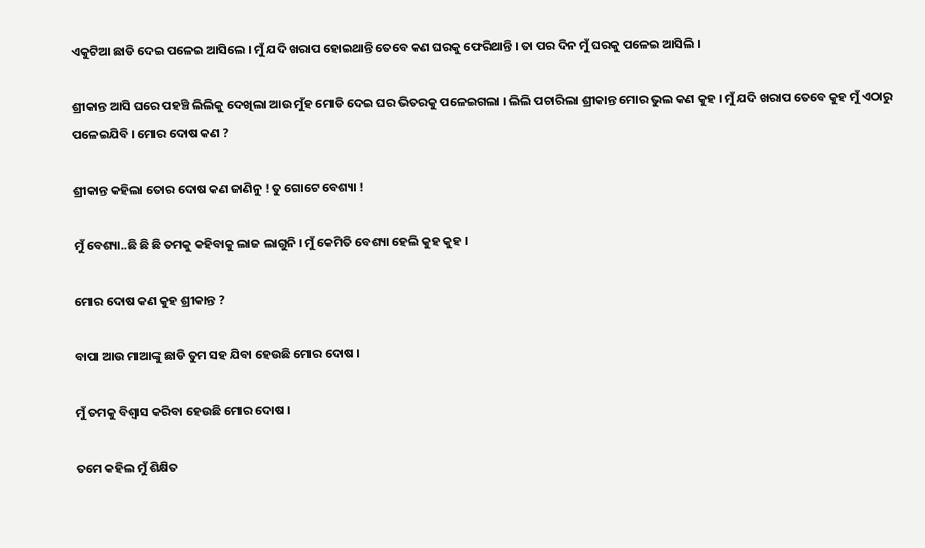ଏକୁଟିଆ ଛାଡି ଦେଇ ପଳେଇ ଆସିଲେ । ମୁଁ ଯଦି ଖରାପ ହୋଇଥାନ୍ତି ତେବେ କଣ ଘରକୁ ଫେରିଥାନ୍ତି । ତା ପର ଦିନ ମୁଁ ଘରକୁ ପଳେଇ ଆସିଲି ।

ଶ୍ରୀକାନ୍ତ ଆସି ଘରେ ପହଞ୍ଚି ଲିଲିକୁ ଦେଖିଲା ଆଉ ମୁଁହ ମୋଡି ଦେଇ ଘର ଭିତରକୁ ପଳେଇଗଲା । ଲିଲି ପଚାରିଲା ଶ୍ରୀକାନ୍ତ ମୋର ଭୁଲ କଣ କୁହ । ମୁଁ ଯଦି ଖରାପ ତେବେ କୁହ ମୁଁ ଏଠାରୁ ପଳେଇଯିବି । ମୋର ଦୋଷ କଣ ?

ଶ୍ରୀକାନ୍ତ କହିଲା ତୋର ଦୋଷ କଣ ଜାଣିନୁ ! ତୁ ଗୋଟେ ବେଶ୍ୟା !

ମୁଁ ବେଶ୍ୟା..ଛି ଛି ଛି ତମକୁ କହିବାକୁ ଲାଜ ଲାଗୁନି । ମୁଁ କେମିତି ବେଶ୍ୟା ହେଲି କୁହ କୁହ ।

ମୋର ଦୋଷ କଣ କୁହ ଶ୍ରୀକାନ୍ତ ?

ବାପା ଆଉ ମାଆଙ୍କୁ ଛାଡି ତୁମ ସହ ଯିବା ହେଉଛି ମୋର ଦୋଷ ।

ମୁଁ ତମକୁ ବିଶ୍ୱାସ କରିବା ହେଉଛି ମୋର ଦୋଷ ।

ତମେ କହିଲ ମୁଁ ଶିକ୍ଷିତ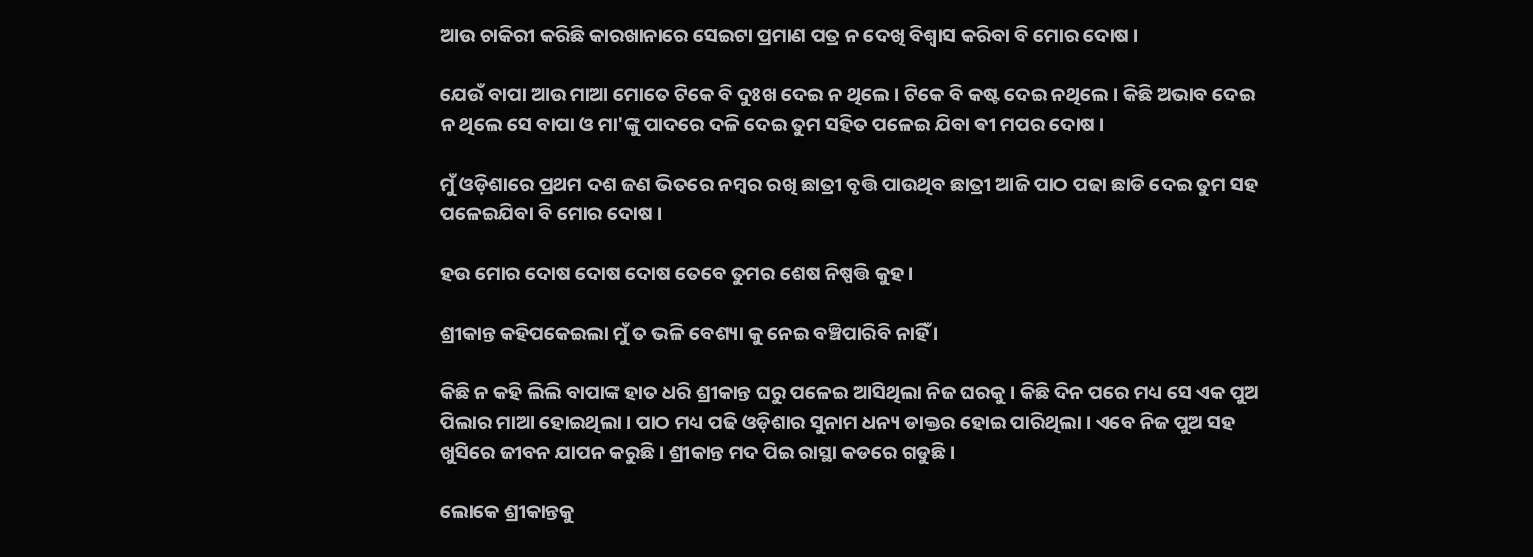ଆଉ ଚାକିରୀ କରିଛି କାରଖାନାରେ ସେଇଟା ପ୍ରମାଣ ପତ୍ର ନ ଦେଖି ବିଶ୍ୱାସ କରିବା ବି ମୋର ଦୋଷ ।

ଯେଉଁ ବାପା ଆଉ ମାଆ ମୋତେ ଟିକେ ବି ଦୁଃଖ ଦେଇ ନ ଥିଲେ । ଟିକେ ବି କଷ୍ଟ ଦେଇ ନଥିଲେ । କିଛି ଅଭାବ ଦେଇ ନ ଥିଲେ ସେ ବାପା ଓ ମା'ଙ୍କୁ ପାଦରେ ଦଳି ଦେଇ ତୁମ ସହିତ ପଳେଇ ଯିବା ଵୀ ମପର ଦୋଷ ।

ମୁଁ ଓଡ଼ିଶାରେ ପ୍ରଥମ ଦଶ ଜଣ ଭିତରେ ନମ୍ବର ରଖି ଛାତ୍ରୀ ବୃତ୍ତି ପାଉଥିବ ଛାତ୍ରୀ ଆଜି ପାଠ ପଢା ଛାଡି ଦେଇ ତୁମ ସହ ପଳେଇଯିବା ବି ମୋର ଦୋଷ ।

ହଉ ମୋର ଦୋଷ ଦୋଷ ଦୋଷ ତେବେ ତୁମର ଶେଷ ନିଷ୍ପତ୍ତି କୁହ ।

ଶ୍ରୀକାନ୍ତ କହିପକେଇଲା ମୁଁ ତ ଭଳି ବେଶ୍ୟା କୁ ନେଇ ବଞ୍ଚିପାରିବି ନାହିଁ ।

କିଛି ନ କହି ଲିଲି ବାପାଙ୍କ ହାତ ଧରି ଶ୍ରୀକାନ୍ତ ଘରୁ ପଳେଇ ଆସିଥିଲା ନିଜ ଘରକୁ । କିଛି ଦିନ ପରେ ମଧ୍ୟ ସେ ଏକ ପୁଅ ପିଲାର ମାଆ ହୋଇଥିଲା । ପାଠ ମଧ୍ୟ ପଢି ଓଡ଼ିଶାର ସୁନାମ ଧନ୍ୟ ଡାକ୍ତର ହୋଇ ପାରିଥିଲା । ଏବେ ନିଜ ପୁଅ ସହ ଖୁସିରେ ଜୀବନ ଯାପନ କରୁଛି । ଶ୍ରୀକାନ୍ତ ମଦ ପିଇ ରାସ୍ଥା କଡରେ ଗଡୁଛି ।

ଲୋକେ ଶ୍ରୀକାନ୍ତକୁ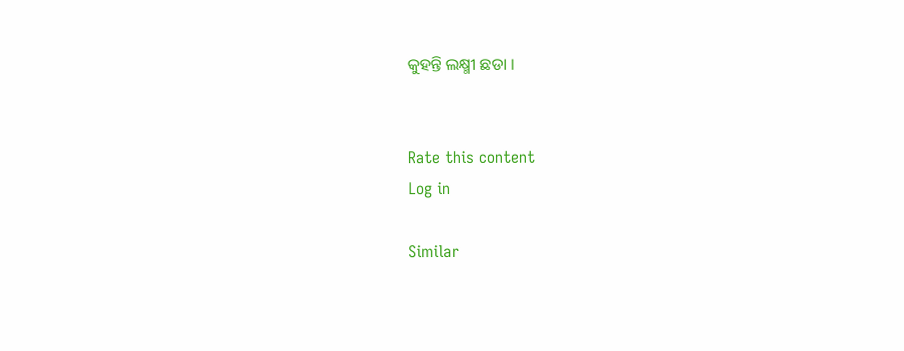କୁହନ୍ତି ଲକ୍ଷ୍ମୀ ଛଡା ।


Rate this content
Log in

Similar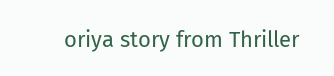oriya story from Thriller